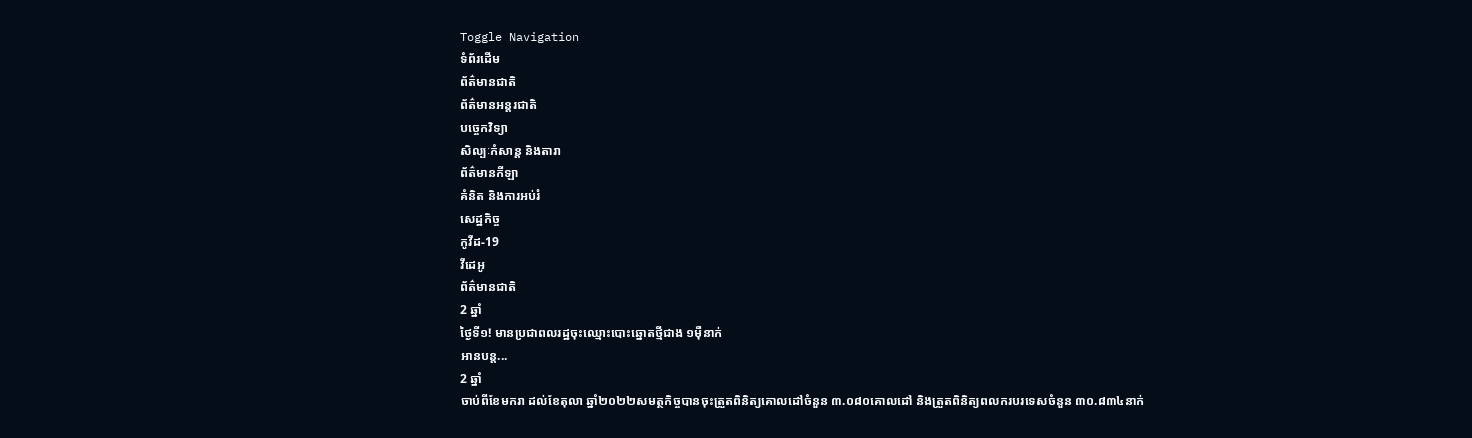Toggle Navigation
ទំព័រដើម
ព័ត៌មានជាតិ
ព័ត៌មានអន្តរជាតិ
បច្ចេកវិទ្យា
សិល្បៈកំសាន្ត និងតារា
ព័ត៌មានកីឡា
គំនិត និងការអប់រំ
សេដ្ឋកិច្ច
កូវីដ-19
វីដេអូ
ព័ត៌មានជាតិ
2 ឆ្នាំ
ថ្ងៃទី១! មានប្រជាពលរដ្ឋចុះឈ្មោះបោះឆ្នោតថ្មីជាង ១ម៉ឺនាក់
អានបន្ត...
2 ឆ្នាំ
ចាប់ពីខែមករា ដល់ខែតុលា ឆ្នាំ២០២២សមត្ថកិច្ចបានចុះត្រួតពិនិត្យគោលដៅចំនួន ៣.០៨០គោលដៅ និងត្រួតពិនិត្យពលករបរទេសចំនួន ៣០.៨៣៤នាក់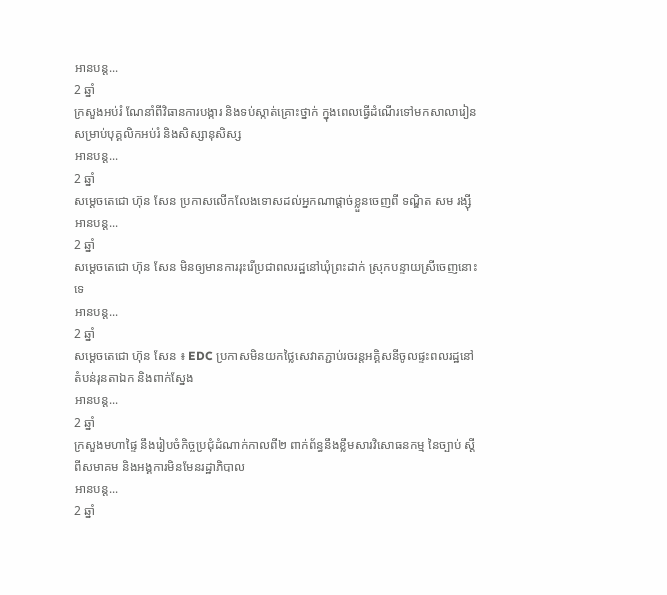អានបន្ត...
2 ឆ្នាំ
ក្រសួងអប់រំ ណែនាំពីវិធានការបង្ការ និងទប់ស្កាត់គ្រោះថ្នាក់ ក្នុងពេលធ្វើដំណើរទៅមកសាលារៀន សម្រាប់បុគ្គលិកអប់រំ និងសិស្សានុសិស្ស
អានបន្ត...
2 ឆ្នាំ
សម្ដេចតេជោ ហ៊ុន សែន ប្រកាសលើកលែងទោសដល់អ្នកណាផ្ដាច់ខ្លួនចេញពី ទណ្ឌិត សម រង្ស៊ី
អានបន្ត...
2 ឆ្នាំ
សម្ដេចតេជោ ហ៊ុន សែន មិនឲ្យមានការរុះរើប្រជាពលរដ្ឋនៅឃុំព្រះដាក់ ស្រុកបន្ទាយស្រីចេញនោះទេ
អានបន្ត...
2 ឆ្នាំ
សម្ដេចតេជោ ហ៊ុន សែន ៖ EDC ប្រកាសមិនយកថ្លៃសេវាតភ្ជាប់រចរន្តអគ្គិសនីចូលផ្ទះពលរដ្ឋនៅតំបន់រុនតាឯក និងពាក់ស្នែង
អានបន្ត...
2 ឆ្នាំ
ក្រសួងមហាផ្ទៃ នឹងរៀបចំកិច្ចប្រជុំដំណាក់កាលពី២ ពាក់ព័ន្ធនឹងខ្លឹមសារវិសោធនកម្ម នៃច្បាប់ ស្ដីពីសមាគម និងអង្គការមិនមែនរដ្ឋាភិបាល
អានបន្ត...
2 ឆ្នាំ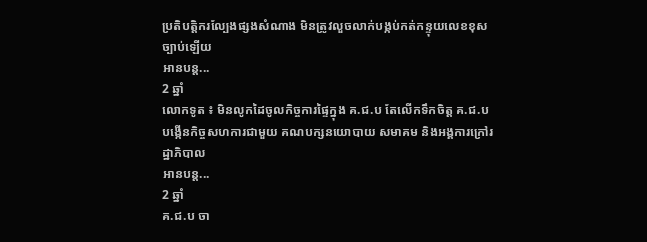ប្រតិបត្តិករល្បែងផ្សងសំណាង មិនត្រូវលួចលាក់បង្កប់កត់កន្ទុយលេខខុសច្បាប់ឡើយ
អានបន្ត...
2 ឆ្នាំ
លោកទូត ៖ មិនលូកដៃចូលកិច្ចការផ្ទៃក្នុង គ.ជ.ប តែលើកទឹកចិត្ត គ.ជ.ប បង្កើនកិច្ចសហការជាមួយ គណបក្សនយោបាយ សមាគម និងអង្គការក្រៅរដ្ឋាភិបាល
អានបន្ត...
2 ឆ្នាំ
គ.ជ.ប ចា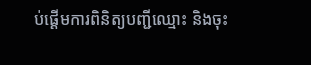ប់ផ្ដើមការពិនិត្យបញ្ជីឈ្មោះ និងចុះ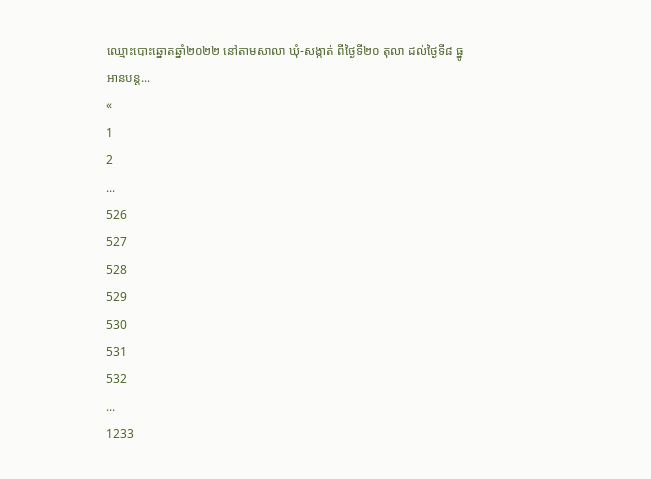ឈ្មោះបោះឆ្នោតឆ្នាំ២០២២ នៅតាមសាលា ឃុំ-សង្កាត់ ពីថ្ងៃទី២០ តុលា ដល់ថ្ងៃទី៨ ធ្នូ
អានបន្ត...
«
1
2
...
526
527
528
529
530
531
532
...
1233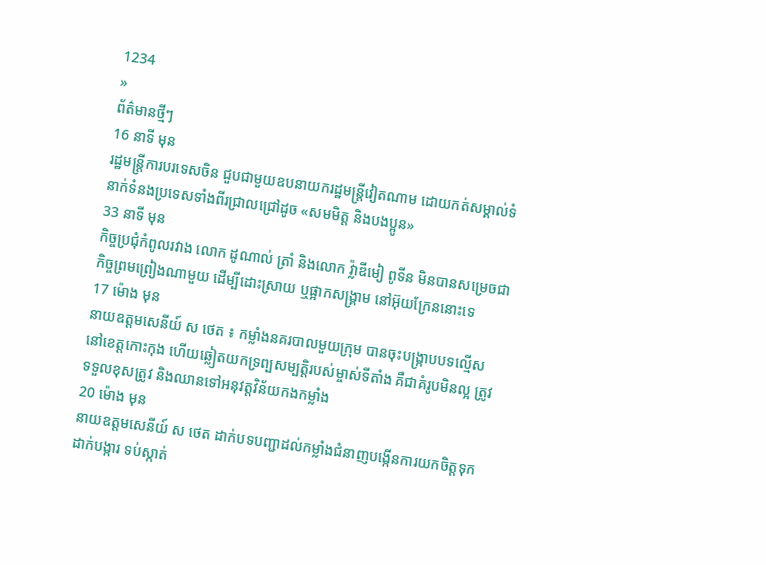1234
»
ព័ត៌មានថ្មីៗ
16 នាទី មុន
រដ្ឋមន្ត្រីការបរទេសចិន ជួបជាមួយឧបនាយករដ្ឋមន្ត្រីវៀតណាម ដោយកត់សម្គាល់ទំនាក់ទំនងប្រទេសទាំងពីរជ្រាលជ្រៅដូច «សមមិត្ត និងបងប្អូន»
33 នាទី មុន
កិច្ចប្រជុំកំពូលរវាង លោក ដូណាល់ ត្រាំ និងលោក វ្ល៉ាឌីមៀ ពូទីន មិនបានសម្រេចជាកិច្ចព្រមព្រៀងណាមួយ ដើម្បីដោះស្រាយ ឬផ្អាកសង្គ្រាម នៅអ៊ុយក្រែននោះទេ
17 ម៉ោង មុន
នាយឧត្តមសេនីយ៍ ស ថេត ៖ កម្លាំងនគរបាលមួយក្រុម បានចុះបង្ក្រាបបទល្មើសនៅខេត្តកោះកុង ហើយឆ្លៀតយកទ្រព្បសម្បត្តិរបស់ម្ចាស់ទីតាំង គឺជាគំរូបមិនល្អ ត្រូវទទួលខុសត្រូវ និងឈានទៅអនុវត្តវិន័យកងកម្លាំង
20 ម៉ោង មុន
នាយឧត្តមសេនីយ៍ ស ថេត ដាក់បទបញ្ជាដល់កម្លាំងជំនាញបង្កើនការយកចិត្តទុកដាក់បង្ការ ទប់ស្កាត់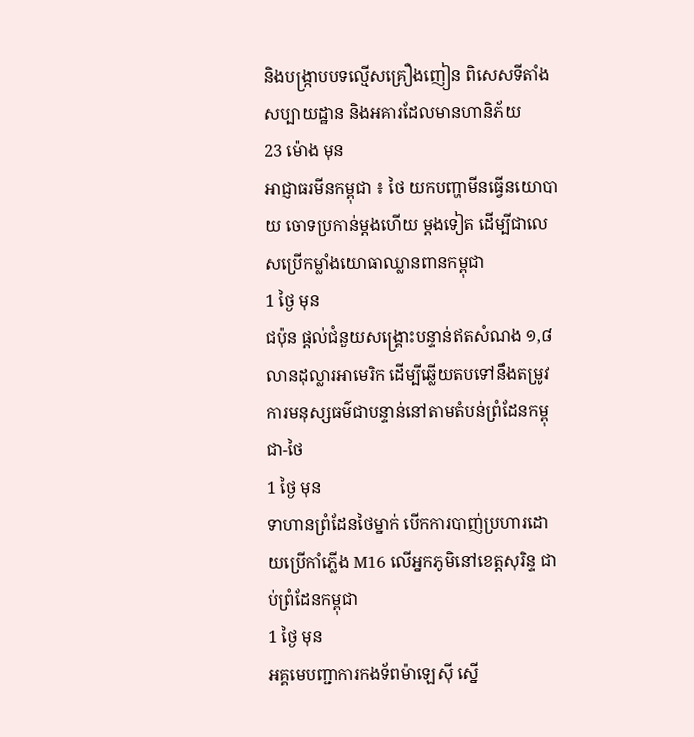និងបង្ក្រាបបទល្មើសគ្រឿងញៀន ពិសេសទីតាំងសប្បាយដ្ឋាន និងអគារដែលមានហានិភ័យ
23 ម៉ោង មុន
អាជ្ញាធរមីនកម្ពុជា ៖ ថៃ យកបញ្ហាមីនធ្វើនយោបាយ ចោទប្រកាន់ម្តងហើយ ម្តងទៀត ដើម្បីជាលេសប្រើកម្លាំងយោធាឈ្លានពានកម្ពុជា
1 ថ្ងៃ មុន
ជប៉ុន ផ្តល់ជំនួយសង្គ្រោះបន្ទាន់ឥតសំណង ១,៨ លានដុល្លារអាមេរិក ដើម្បីឆ្លើយតបទៅនឹងតម្រូវការមនុស្សធម៌ជាបន្ទាន់នៅតាមតំបន់ព្រំដែនកម្ពុជា-ថៃ
1 ថ្ងៃ មុន
ទាហានព្រំដែនថៃម្នាក់ បើកការបាញ់ប្រហារដោយប្រើកាំភ្លើង M16 លើអ្នកភូមិនៅខេត្តសុរិន្ទ ជាប់ព្រំដែនកម្ពុជា
1 ថ្ងៃ មុន
អគ្គមេបញ្ជាការកងទ័ពម៉ាឡេស៊ី ស្នើ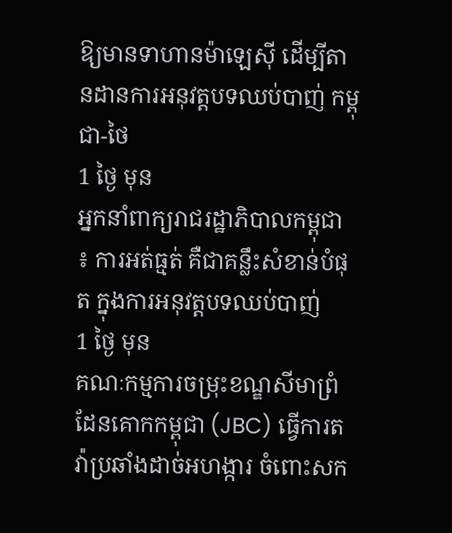ឱ្យមានទាហានម៉ាឡេស៊ី ដើម្បីតានដានការអនុវត្តបទឈប់បាញ់ កម្ពុជា-ថៃ
1 ថ្ងៃ មុន
អ្នកនាំពាក្យរាជរដ្ឋាភិបាលកម្ពុជា ៖ ការអត់ធ្មត់ គឺជាគន្លឹះសំខាន់បំផុត ក្នុងការអនុវត្តបទឈប់បាញ់
1 ថ្ងៃ មុន
គណៈកម្មការចម្រុះខណ្ឌសីមាព្រំដែនគោកកម្ពុជា (JBC) ធ្វើការតវ៉ាប្រឆាំងដាច់អហង្ការ ចំពោះសក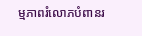ម្មភាពរំលោភបំពានរ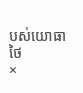បស់យោធាថៃ
×